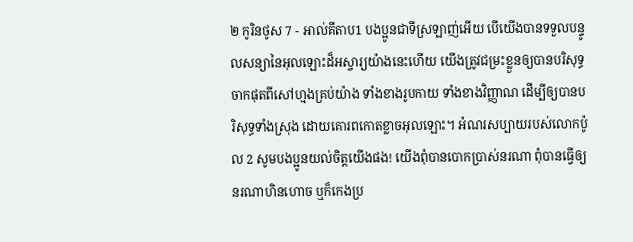២ កូរិនថូស 7 - អាល់គីតាប1 បងប្អូនជាទីស្រឡាញ់អើយ បើយើងបានទទួលបន្ទូលសន្យានៃអុលឡោះដ៏អស្ចារ្យយ៉ាងនេះហើយ យើងត្រូវជម្រះខ្លួនឲ្យបានបរិសុទ្ធ ចាកផុតពីសៅហ្មងគ្រប់យ៉ាង ទាំងខាងរូបកាយ ទាំងខាងវិញ្ញាណ ដើម្បីឲ្យបានបរិសុទ្ធទាំងស្រុង ដោយគោរពកោតខ្លាចអុលឡោះ។ អំណរសប្បាយរបស់លោកប៉ូល 2 សូមបងប្អូនយល់ចិត្ដយើងផង! យើងពុំបានបោកប្រាស់នរណា ពុំបានធ្វើឲ្យនរណាហិនហោច ឬក៏កេងប្រ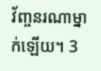វ័ញ្ចនរណាម្នាក់ឡើយ។ 3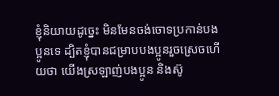ខ្ញុំនិយាយដូច្នេះ មិនមែនចង់ចោទប្រកាន់បងប្អូនទេ ដ្បិតខ្ញុំបានជម្រាបបងប្អូនរួចស្រេចហើយថា យើងស្រឡាញ់បងប្អូន និងស៊ូ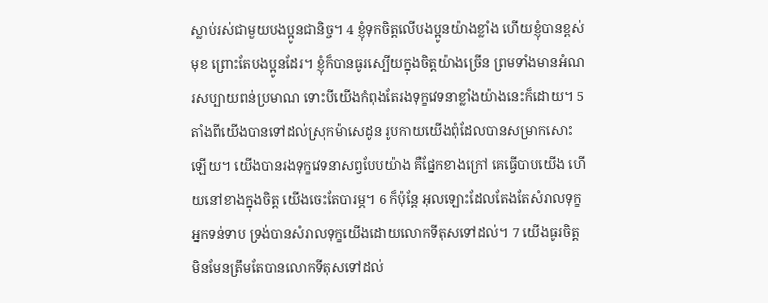ស្លាប់រស់ជាមួយបងប្អូនជានិច្ច។ 4 ខ្ញុំទុកចិត្ដលើបងប្អូនយ៉ាងខ្លាំង ហើយខ្ញុំបានខ្ពស់មុខ ព្រោះតែបងប្អូនដែរ។ ខ្ញុំក៏បានធូរស្បើយក្នុងចិត្ដយ៉ាងច្រើន ព្រមទាំងមានអំណរសប្បាយពន់ប្រមាណ ទោះបីយើងកំពុងតែរងទុក្ខវេទនាខ្លាំងយ៉ាងនេះក៏ដោយ។ 5 តាំងពីយើងបានទៅដល់ស្រុកម៉ាសេដូន រូបកាយយើងពុំដែលបានសម្រាកសោះឡើយ។ យើងបានរងទុក្ខវេទនាសព្វបែបយ៉ាង គឺផ្នែកខាងក្រៅ គេធ្វើបាបយើង ហើយនៅខាងក្នុងចិត្ដ យើងចេះតែបារម្ភ។ 6 ក៏ប៉ុន្ដែ អុលឡោះដែលតែងតែសំរាលទុក្ខអ្នកទន់ទាប ទ្រង់បានសំរាលទុក្ខយើងដោយលោកទីតុសទៅដល់។ 7 យើងធូរចិត្ដ មិនមែនត្រឹមតែបានលោកទីតុសទៅដល់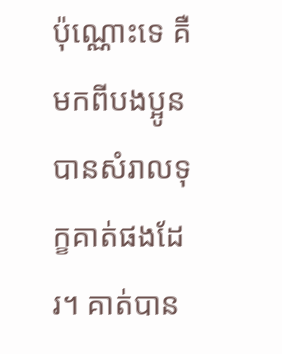ប៉ុណ្ណោះទេ គឺមកពីបងប្អូនបានសំរាលទុក្ខគាត់ផងដែរ។ គាត់បាន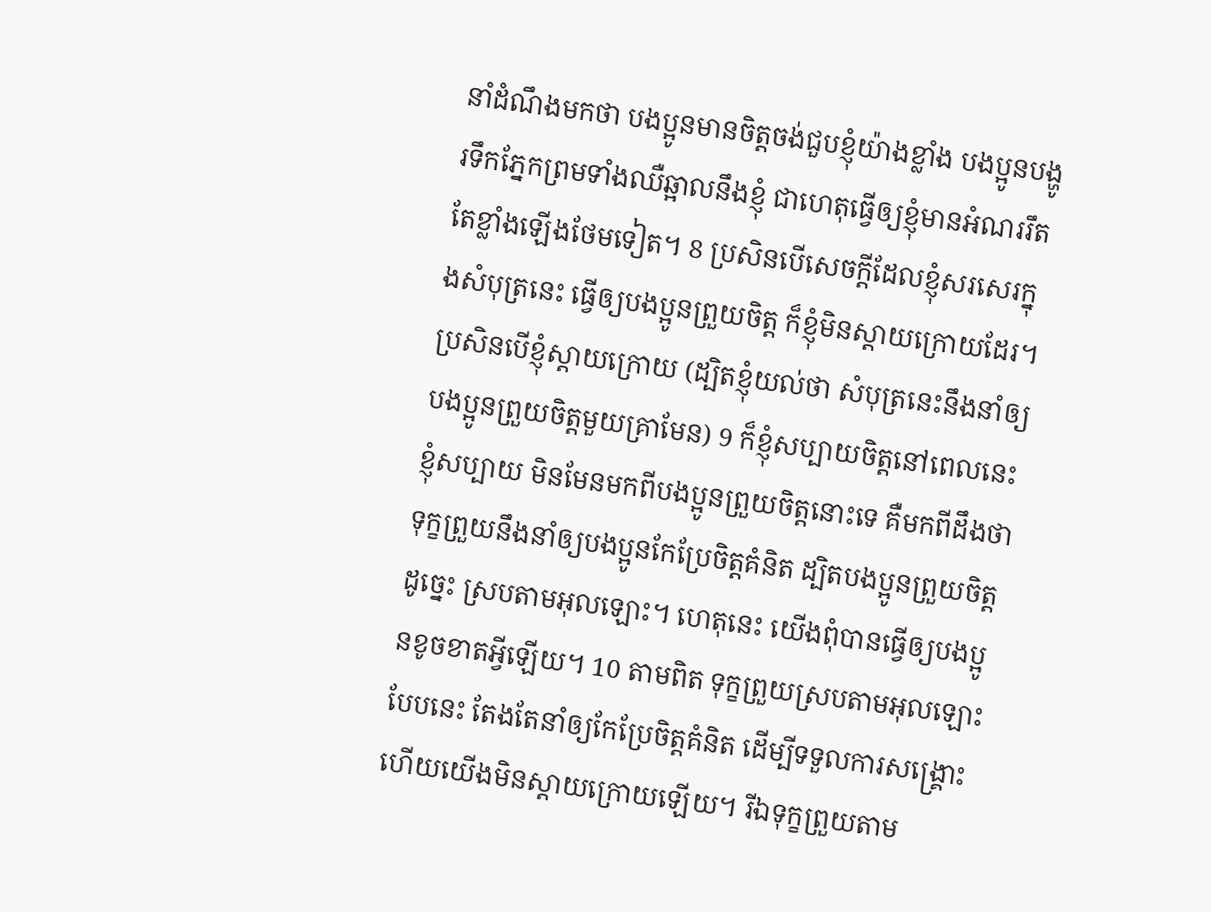នាំដំណឹងមកថា បងប្អូនមានចិត្ដចង់ជួបខ្ញុំយ៉ាងខ្លាំង បងប្អូនបង្ហូរទឹកភ្នែកព្រមទាំងឈឺឆ្អាលនឹងខ្ញុំ ជាហេតុធ្វើឲ្យខ្ញុំមានអំណររឹតតែខ្លាំងឡើងថែមទៀត។ 8 ប្រសិនបើសេចក្ដីដែលខ្ញុំសរសេរក្នុងសំបុត្រនេះ ធ្វើឲ្យបងប្អូនព្រួយចិត្ដ ក៏ខ្ញុំមិនស្ដាយក្រោយដែរ។ ប្រសិនបើខ្ញុំស្ដាយក្រោយ (ដ្បិតខ្ញុំយល់ថា សំបុត្រនេះនឹងនាំឲ្យបងប្អូនព្រួយចិត្ដមួយគ្រាមែន) 9 ក៏ខ្ញុំសប្បាយចិត្ដនៅពេលនេះ ខ្ញុំសប្បាយ មិនមែនមកពីបងប្អូនព្រួយចិត្ដនោះទេ គឺមកពីដឹងថា ទុក្ខព្រួយនឹងនាំឲ្យបងប្អូនកែប្រែចិត្ដគំនិត ដ្បិតបងប្អូនព្រួយចិត្ដដូច្នេះ ស្របតាមអុលឡោះ។ ហេតុនេះ យើងពុំបានធ្វើឲ្យបងប្អូនខូចខាតអ្វីឡើយ។ 10 តាមពិត ទុក្ខព្រួយស្របតាមអុលឡោះបែបនេះ តែងតែនាំឲ្យកែប្រែចិត្ដគំនិត ដើម្បីទទួលការសង្គ្រោះ ហើយយើងមិនស្ដាយក្រោយឡើយ។ រីឯទុក្ខព្រួយតាម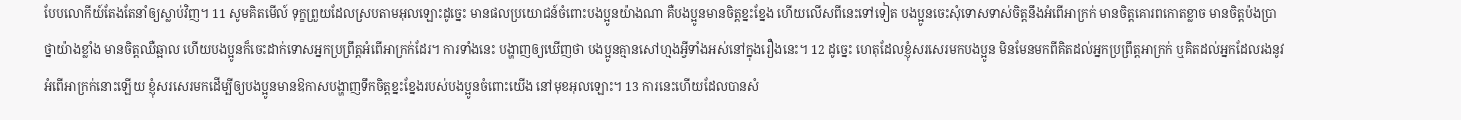បែបលោកីយ៍តែងតែនាំឲ្យស្លាប់វិញ។ 11 សូមគិតមើល៍ ទុក្ខព្រួយដែលស្របតាមអុលឡោះដូច្នេះ មានផលប្រយោជន៍ចំពោះបងប្អូនយ៉ាងណា គឺបងប្អូនមានចិត្ដខ្នះខ្នែង ហើយលើសពីនេះទៅទៀត បងប្អូនចេះសុំទោសទាស់ចិត្ដនឹងអំពើអាក្រក់ មានចិត្ដគោរពកោតខ្លាច មានចិត្ដប៉ងប្រាថ្នាយ៉ាងខ្លាំង មានចិត្ដឈឺឆ្អាល ហើយបងប្អូនក៏ចេះដាក់ទោសអ្នកប្រព្រឹត្ដអំពើអាក្រក់ដែរ។ ការទាំងនេះ បង្ហាញឲ្យឃើញថា បងប្អូនគ្មានសៅហ្មងអ្វីទាំងអស់នៅក្នុងរឿងនេះ។ 12 ដូច្នេះ ហេតុដែលខ្ញុំសរសេរមកបងប្អូន មិនមែនមកពីគិតដល់អ្នកប្រព្រឹត្ដអាក្រក់ ឬគិតដល់អ្នកដែលរងនូវអំពើអាក្រក់នោះឡើយ ខ្ញុំសរសេរមកដើម្បីឲ្យបងប្អូនមានឱកាសបង្ហាញទឹកចិត្ដខ្នះខ្នែងរបស់បងប្អូនចំពោះយើង នៅមុខអុលឡោះ។ 13 ការនេះហើយដែលបានសំ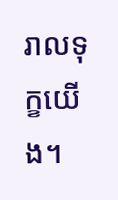រាលទុក្ខយើង។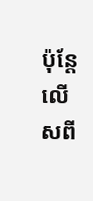ប៉ុន្ដែ លើសពី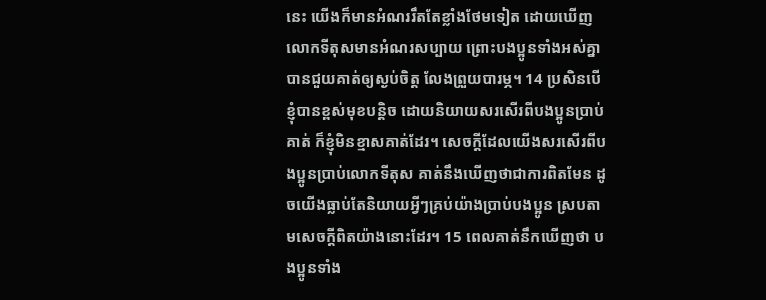នេះ យើងក៏មានអំណររឹតតែខ្លាំងថែមទៀត ដោយឃើញលោកទីតុសមានអំណរសប្បាយ ព្រោះបងប្អូនទាំងអស់គ្នាបានជួយគាត់ឲ្យស្ងប់ចិត្ដ លែងព្រួយបារម្ភ។ 14 ប្រសិនបើខ្ញុំបានខ្ពស់មុខបន្ដិច ដោយនិយាយសរសើរពីបងប្អូនប្រាប់គាត់ ក៏ខ្ញុំមិនខ្មាសគាត់ដែរ។ សេចក្ដីដែលយើងសរសើរពីបងប្អូនប្រាប់លោកទីតុស គាត់នឹងឃើញថាជាការពិតមែន ដូចយើងធ្លាប់តែនិយាយអ្វីៗគ្រប់យ៉ាងប្រាប់បងប្អូន ស្របតាមសេចក្ដីពិតយ៉ាងនោះដែរ។ 15 ពេលគាត់នឹកឃើញថា បងប្អូនទាំង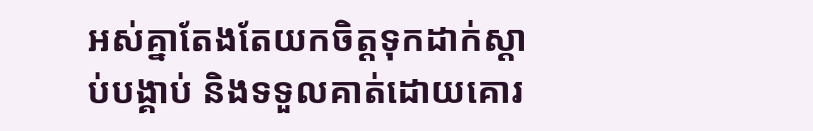អស់គ្នាតែងតែយកចិត្ដទុកដាក់ស្ដាប់បង្គាប់ និងទទួលគាត់ដោយគោរ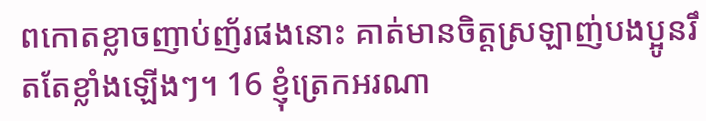ពកោតខ្លាចញាប់ញ័រផងនោះ គាត់មានចិត្ដស្រឡាញ់បងប្អូនរឹតតែខ្លាំងឡើងៗ។ 16 ខ្ញុំត្រេកអរណា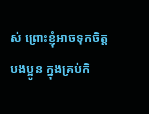ស់ ព្រោះខ្ញុំអាចទុកចិត្ដបងប្អូន ក្នុងគ្រប់កិ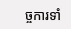ច្ចការទាំ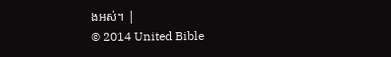ងអស់។ |
© 2014 United Bible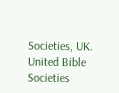Societies, UK.
United Bible Societies